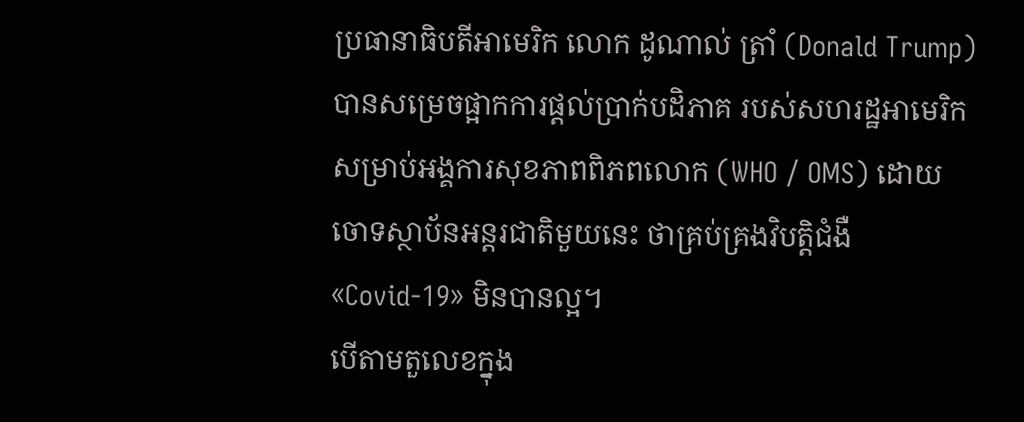ប្រធានាធិបតីអាមេរិក លោក ដូណាល់ ត្រាំ (Donald Trump) បានសម្រេចផ្អាកការផ្ដល់ប្រាក់បដិភាគ របស់សហរដ្ឋអាមេរិក សម្រាប់អង្គការសុខភាពពិភពលោក (WHO / OMS) ដោយចោទស្ថាប័នអន្តរជាតិមួយនេះ ថាគ្រប់គ្រងវិបត្តិជំងឺ «Covid-19» មិនបានល្អ។
បើតាមតួលេខក្នុង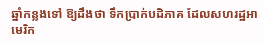ឆ្នាំកន្លងទៅ ឱ្យដឹងថា ទឹកប្រាក់បដិភាគ ដែលសហរដ្ឋអាមេរិក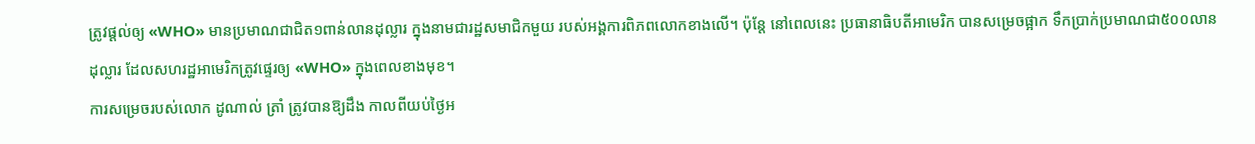ត្រូវផ្ដល់ឲ្យ «WHO» មានប្រមាណជាជិត១ពាន់លានដុល្លារ ក្នុងនាមជារដ្ឋសមាជិកមួយ របស់អង្គការពិភពលោកខាងលើ។ ប៉ុន្តែ នៅពេលនេះ ប្រធានាធិបតីអាមេរិក បានសម្រេចផ្អាក ទឹកប្រាក់ប្រមាណជា៥០០លានដុល្លារ ដែលសហរដ្ឋអាមេរិកត្រូវផ្ទេរឲ្យ «WHO» ក្នុងពេលខាងមុខ។
ការសម្រេចរបស់លោក ដូណាល់ ត្រាំ ត្រូវបានឱ្យដឹង កាលពីយប់ថ្ងៃអ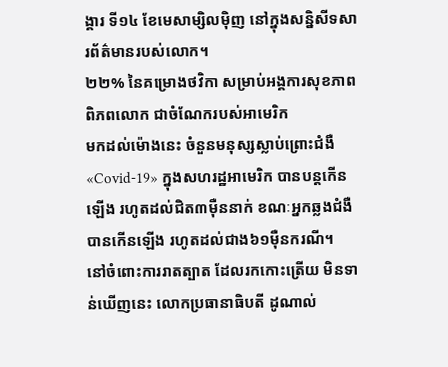ង្គារ ទី១៤ ខែមេសាម្សិលម៉ិញ នៅក្នុងសន្និសីទសារព័ត៌មានរបស់លោក។
២២% នៃគម្រោងថវិកា សម្រាប់អង្គការសុខភាពពិភពលោក ជាចំណែករបស់អាមេរិក
មកដល់ម៉ោងនេះ ចំនួនមនុស្សស្លាប់ព្រោះជំងឺ «Covid-19» ក្នុងសហរដ្ឋអាមេរិក បានបន្តកើនឡើង រហូតដល់ជិត៣ម៉ឺននាក់ ខណៈអ្នកឆ្លងជំងឺបានកើនឡើង រហូតដល់ជាង៦១ម៉ឺនករណី។
នៅចំពោះការរាតត្បាត ដែលរកកោះត្រើយ មិនទាន់ឃើញនេះ លោកប្រធានាធិបតី ដូណាល់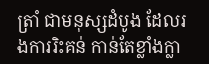ត្រាំ ជាមនុស្សដំបូង ដែលរងការរិះគន់ កាន់តែខ្លាំងក្លា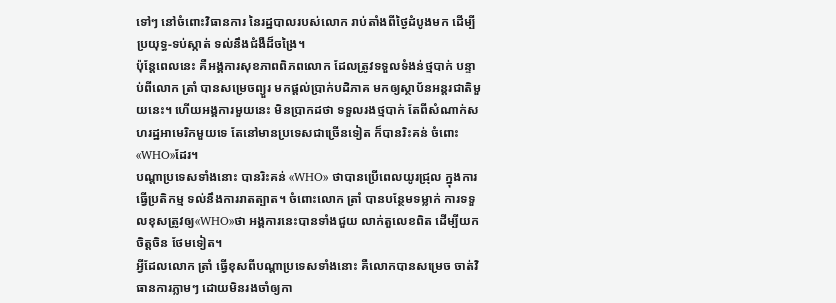ទៅៗ នៅចំពោះវិធានការ នៃរដ្ឋបាលរបស់លោក រាប់តាំងពីថ្ងៃដំបូងមក ដើម្បីប្រយុទ្ធ-ទប់ស្កាត់ ទល់នឹងជំងឺដ៏ចង្រៃ។
ប៉ុន្តែពេលនេះ គឺអង្គការសុខភាពពិភពលោក ដែលត្រូវទទួលទំងន់ថ្មបាក់ បន្ទាប់ពីលោក ត្រាំ បានសម្រេចព្យួរ មកផ្ដល់ប្រាក់បដិភាគ មកឲ្យស្ថាប័នអន្តរជាតិមួយនេះ។ ហើយអង្គការមួយនេះ មិនប្រាកដថា ទទួលរងថ្មបាក់ តែពីសំណាក់សហរដ្ឋអាមេរិកមួយទេ តែនៅមានប្រទេសជាច្រើនទៀត ក៏បានរិះគន់ ចំពោះ«WHO»ដែរ។
បណ្ដាប្រទេសទាំងនោះ បានរិះគន់ «WHO» ថាបានប្រើពេលយូរជ្រុល ក្នុងការធ្វើប្រតិកម្ម ទល់នឹងការរាតត្បាត។ ចំពោះលោក ត្រាំ បានបន្ថែមទម្លាក់ ការទទួលខុសត្រូវឲ្យ«WHO»ថា អង្គការនេះបានទាំងជួយ លាក់តួលេខពិត ដើម្បីយកចិត្តចិន ថែមទៀត។
អ្វីដែលលោក ត្រាំ ធ្វើខុសពីបណ្ដាប្រទេសទាំងនោះ គឺលោកបានសម្រេច ចាត់វិធានការភ្លាមៗ ដោយមិនរងចាំឲ្យកា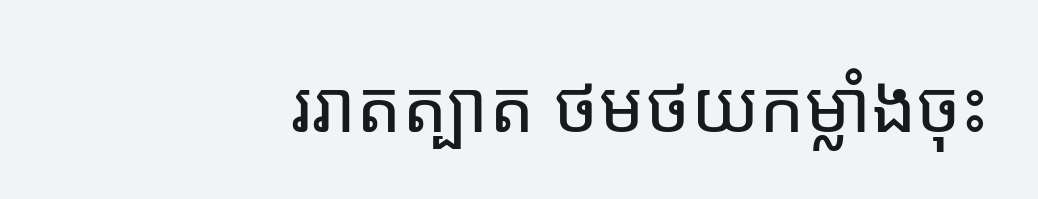ររាតត្បាត ថមថយកម្លាំងចុះ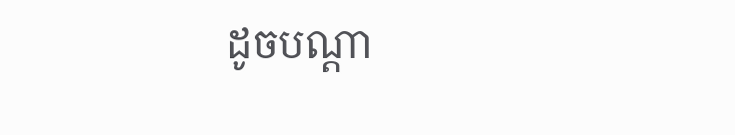ដូចបណ្ដា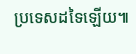ប្រទេសដទៃឡើយ៕